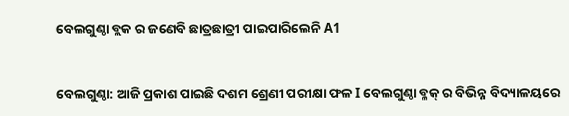ବେଲଗୁଣ୍ଠା ବ୍ଲକ ର ଜଣେବି ଛାତ୍ରଛାତ୍ରୀ ପାଇପାରିଲେନି A1


ବେଲଗୁଣ୍ଠା: ଆଜି ପ୍ରକାଶ ପାଇଛି ଦଶମ ଶ୍ରେଣୀ ପରୀକ୍ଷା ଫଳ I ବେଲଗୁଣ୍ଠା ବ୍ଳକ୍ ର ବିଭିନ୍ନ ବିଦ୍ୟାଳୟରେ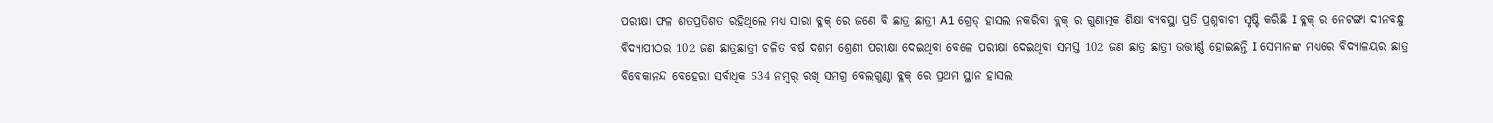ପରୀକ୍ଷା ଫଳ ଶତପ୍ରତିଶତ ରହିଥିଲେ ମଧ୍ୟ ସାରା ବ୍ଳକ୍ ରେ ଜଣେ ବି ଛାତ୍ର ଛାତ୍ରୀ A1 ଗ୍ରେଡ୍ ହାସଲ ନକରିବା ବ୍ଲକ୍ ର ଗୁଣାତ୍ମକ ଶିକ୍ଷା ବ୍ୟବସ୍ଥା ପ୍ରତି ପ୍ରଶ୍ନବାଚୀ ସୃଷ୍ଟି କରିଛି I ବ୍ଳକ୍ ର ନେଟଙ୍ଗା ଦୀନବନ୍ଧୁ ବିଦ୍ୟାପୀଠର 102 ଜଣ ଛାତ୍ରଛାତ୍ରୀ ଚଳିତ ବର୍ଷ ଦଶମ ଶ୍ରେଣୀ ପରୀକ୍ଷା ଦେଇଥିବା ବେଳେ ପରୀକ୍ଷା ଦେଇଥିବା ସମସ୍ତ 102 ଜଣ ଛାତ୍ର ଛାତ୍ରୀ ଉତ୍ତୀର୍ଣ୍ଣ ହୋଇଛନ୍ତି I ସେମାନଙ୍କ ମଧ୍ୟରେ ବିଦ୍ୟାଳୟର ଛାତ୍ର ବିବେକାନନ୍ଦ ବେହେରା ସର୍ବାଧିକ 534 ନମ୍ବର୍ ରଖି ସମଗ୍ର ବେଲଗୁଣ୍ଠା ବ୍ଳକ୍ ରେ ପ୍ରଥମ ସ୍ଥାନ ହାସଲ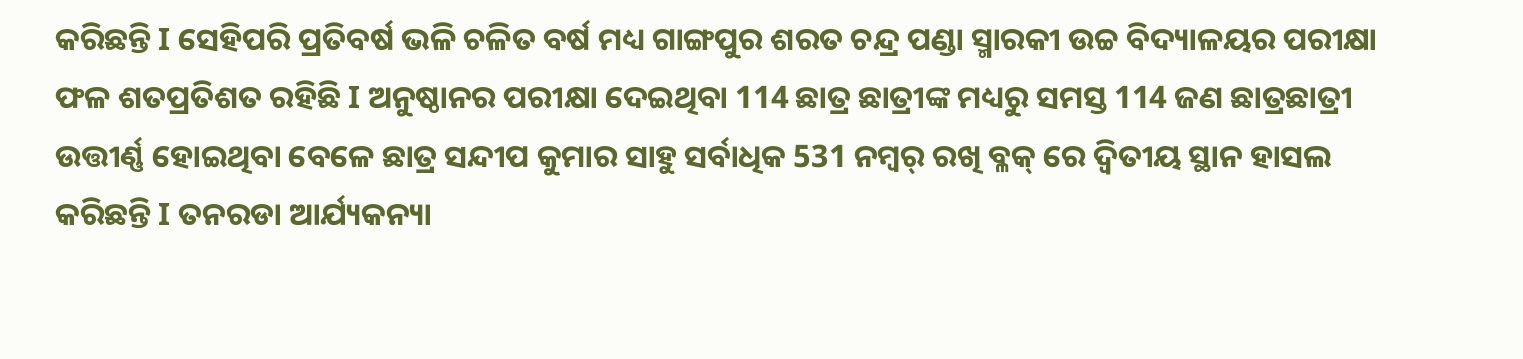କରିଛନ୍ତି I ସେହିପରି ପ୍ରତିବର୍ଷ ଭଳି ଚଳିତ ବର୍ଷ ମଧ୍ୟ ଗାଙ୍ଗପୁର ଶରତ ଚନ୍ଦ୍ର ପଣ୍ଡା ସ୍ମାରକୀ ଉଚ୍ଚ ବିଦ୍ୟାଳୟର ପରୀକ୍ଷା ଫଳ ଶତପ୍ରତିଶତ ରହିଛି I ଅନୁଷ୍ଠାନର ପରୀକ୍ଷା ଦେଇଥିବା 114 ଛାତ୍ର ଛାତ୍ରୀଙ୍କ ମଧ୍ୟରୁ ସମସ୍ତ 114 ଜଣ ଛାତ୍ରଛାତ୍ରୀ ଉତ୍ତୀର୍ଣ୍ଣ ହୋଇଥିବା ବେଳେ ଛାତ୍ର ସନ୍ଦୀପ କୁମାର ସାହୁ ସର୍ବାଧିକ 531 ନମ୍ବର୍ ରଖି ବ୍ଳକ୍ ରେ ଦ୍ୱିତୀୟ ସ୍ଥାନ ହାସଲ କରିଛନ୍ତି I ତନରଡା ଆର୍ଯ୍ୟକନ୍ୟା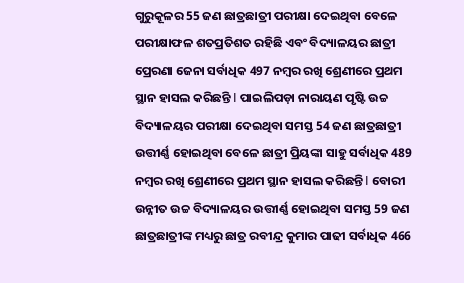ଗୁରୁକୂଳର 55 ଜଣ ଛାତ୍ରଛାତ୍ରୀ ପରୀକ୍ଷା ଦେଇଥିବା ବେଳେ ପରୀକ୍ଷାଫଳ ଶତପ୍ରତିଶତ ରହିଛି ଏବଂ ବିଦ୍ୟାଳୟର ଛାତ୍ରୀ ପ୍ରେରଣା ଜେନା ସର୍ବାଧିକ 497 ନମ୍ବର ରଖି ଶ୍ରେଣୀରେ ପ୍ରଥମ ସ୍ଥାନ ହାସଲ କରିଛନ୍ତି I ପାଇଲିପଡ଼ା ନାରାୟଣ ପୃଷ୍ଟି ଉଚ୍ଚ ବିଦ୍ୟାଳୟର ପରୀକ୍ଷା ଦେଇଥିବା ସମସ୍ତ 54 ଜଣ ଛାତ୍ରଛାତ୍ରୀ ଉତ୍ତୀର୍ଣ୍ଣ ହୋଇଥିବା ବେଳେ ଛାତ୍ରୀ ପ୍ରିୟଙ୍କା ସାହୁ ସର୍ବାଧିକ 489 ନମ୍ବର ରଖି ଶ୍ରେଣୀରେ ପ୍ରଥମ ସ୍ଥାନ ହାସଲ କରିଛନ୍ତି I ବୋରୀ ଉନ୍ନୀତ ଉଚ୍ଚ ବିଦ୍ୟାଳୟର ଉତ୍ତୀର୍ଣ୍ଣ ହୋଇଥିବା ସମସ୍ତ 59 ଜଣ ଛାତ୍ରଛାତ୍ରୀଙ୍କ ମଧ୍ୟରୁ ଛାତ୍ର ରବୀନ୍ଦ୍ର କୁମାର ପାଢୀ ସର୍ବାଧିକ 466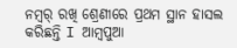ନମ୍ବର୍ ରଖି ଶ୍ରେଣୀରେ ପ୍ରଥମ ସ୍ଥାନ ହାସଲ କରିଛନ୍ତି I ଆମ୍ବପୁଆ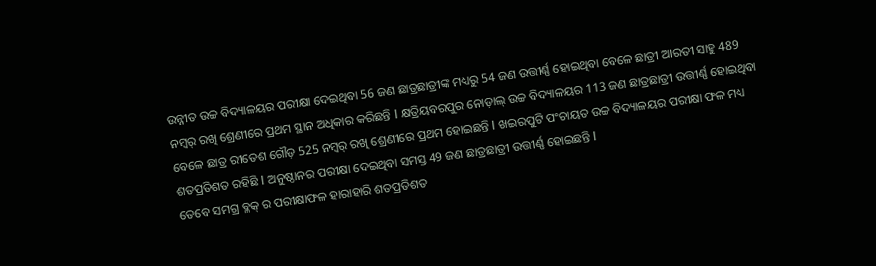ଉନ୍ନୀତ ଉଚ୍ଚ ବିଦ୍ୟାଳୟର ପରୀକ୍ଷା ଦେଇଥିବା 56 ଜଣ ଛାତ୍ରଛାତ୍ରୀଙ୍କ ମଧ୍ୟରୁ 54 ଜଣ ଉତ୍ତୀର୍ଣ୍ଣ ହୋଇଥିବା ବେଳେ ଛାତ୍ରୀ ଆରତୀ ସାହୁ 489 ନମ୍ବର୍ ରଖି ଶ୍ରେଣୀରେ ପ୍ରଥମ ସ୍ଥାନ ଅଧିକାର କରିଛନ୍ତି I କ୍ଷତ୍ରିୟବରପୁର ନୋଡ଼ାଲ୍ ଉଚ୍ଚ ବିଦ୍ୟାଳୟର 113 ଜଣ ଛାତ୍ରଛାତ୍ରୀ ଉତ୍ତୀର୍ଣ୍ଣ ହୋଇଥିବା ବେଳେ ଛାତ୍ର ରୀତେଶ ଗୌଡ଼ 525 ନମ୍ବର୍ ରଖି ଶ୍ରେଣୀରେ ପ୍ରଥମ ହୋଇଛନ୍ତି I ଖଇରପୁଟି ପଂଚାୟତ ଉଚ୍ଚ ବିଦ୍ୟାଳୟର ପରୀକ୍ଷା ଫଳ ମଧ୍ୟ ଶତପ୍ରତିଶତ ରହିଛି I ଅନୁଷ୍ଠାନର ପରୀକ୍ଷା ଦେଇଥିବା ସମସ୍ତ 49 ଜଣ ଛାତ୍ରଛାତ୍ରୀ ଉତ୍ତୀର୍ଣ୍ଣ ହୋଇଛନ୍ତି I
ତେବେ ସମଗ୍ର ବ୍ଳକ୍ ର ପରୀକ୍ଷାଫଳ ହାରାହାରି ଶତପ୍ରତିଶତ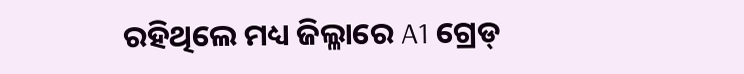ରହିଥିଲେ ମଧ୍ୟ ଜିଲ୍ଳାରେ A1 ଗ୍ରେଡ୍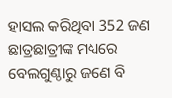ହାସଲ କରିଥିବା 352 ଜଣ ଛାତ୍ରଛାତ୍ରୀଙ୍କ ମଧ୍ୟରେ ବେଲଗୁଣ୍ଠାରୁ ଜଣେ ବି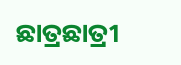ଛାତ୍ରଛାତ୍ରୀ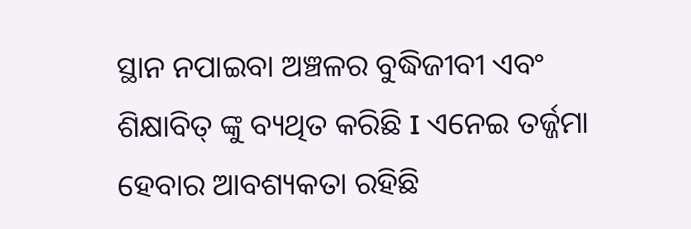ସ୍ଥାନ ନପାଇବା ଅଞ୍ଚଳର ବୁଦ୍ଧିଜୀବୀ ଏବଂ ଶିକ୍ଷାବିତ୍ ଙ୍କୁ ବ୍ୟଥିତ କରିଛି I ଏନେଇ ତର୍ଜ୍ଜମା ହେବାର ଆବଶ୍ୟକତା ରହିଛି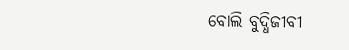ବୋଲି ବୁଦ୍ଧିଜୀବୀ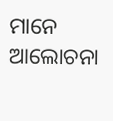ମାନେ ଆଲୋଚନା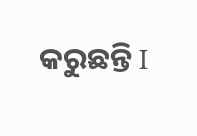କରୁଛନ୍ତି I